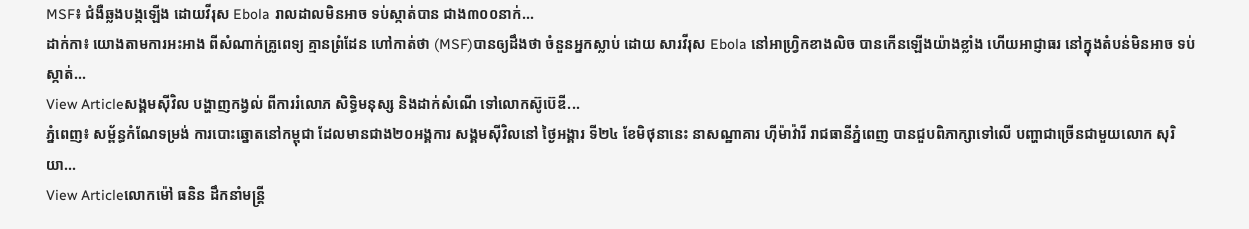MSF៖ ជំងឺឆ្លងបង្កឡើង ដោយវីរុស Ebola រាលដាលមិនអាច ទប់ស្កាត់បាន ជាង៣០០នាក់...
ដាក់កា៖ យោងតាមការអះអាង ពីសំណាក់គ្រូពេទ្យ គ្មានព្រំដែន ហៅកាត់ថា (MSF)បានឲ្យដឹងថា ចំនួនអ្នកស្លាប់ ដោយ សារវីរុស Ebola នៅអាហ្រ្វិកខាងលិច បានកើនឡើងយ៉ាងខ្លាំង ហើយអាជ្ញាធរ នៅក្នុងតំបន់មិនអាច ទប់ ស្កាត់...
View Articleសង្គមស៊ីវិល បង្ហាញកង្វល់ ពីការរំលោភ សិទ្ធិមនុស្ស និងដាក់សំណើ ទៅលោកស៊ូប៊េឌី...
ភ្នំពេញ៖ សម្ព័ន្ធកំណែទម្រង់ ការបោះឆ្នោតនៅកម្ពុជា ដែលមានជាង២០អង្គការ សង្គមស៊ីវិលនៅ ថ្ងៃអង្គារ ទី២៤ ខែមិថុនានេះ នាសណ្ឋាគារ ហ៊ីម៉ាវ៉ារី រាជធានីភ្នំពេញ បានជួបពិភាក្សាទៅលើ បញ្ហាជាច្រើនជាមួយលោក សុរិយា...
View Articleលោកម៉ៅ ធនិន ដឹកនាំមន្រ្តី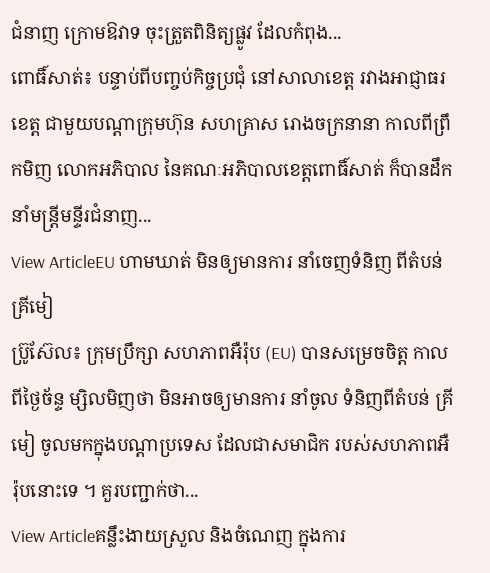ជំនាញ ក្រោមឱវាទ ចុះត្រួតពិនិត្យផ្លូវ ដែលកំពុង...
ពោធិ៍សាត់៖ បន្ទាប់ពីបញ្ចប់កិច្ចប្រជុំ នៅសាលាខេត្ត រវាងអាជ្ញាធរខេត្ត ជាមួយបណ្តាក្រុមហ៊ុន សហគ្រាស រោងចក្រនានា កាលពីព្រឹកមិញ លោកអភិបាល នៃគណៈអភិបាលខេត្តពោធិ៍សាត់ ក៏បានដឹកនាំមន្រ្តីមន្ទីរជំនាញ...
View ArticleEU ហាមឃាត់ មិនឲ្យមានការ នាំចេញទំនិញ ពីតំបន់គ្រីមៀ
ប្រ៊ូស៊ែល៖ ក្រុមប្រឹក្សា សហភាពអឺរ៉ុប (EU) បានសម្រេចចិត្ត កាលពីថ្ងៃច័ន្ទ ម្សិលមិញថា មិនអាចឲ្យមានការ នាំចូល ទំនិញពីតំបន់ គ្រីមៀ ចូលមកក្នុងបណ្តាប្រទេស ដែលជាសមាជិក របស់សហភាពអឺរ៉ុបនោះទេ ។ គួរបញ្ជាក់ថា...
View Articleគន្លឹះងាយស្រួល និងចំណេញ ក្នុងការ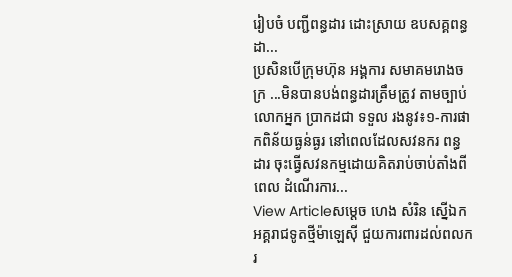រៀបចំ បញ្ជីពន្ធដារ ដោះស្រាយ ឧបសគ្គពន្ធដា...
ប្រសិនបើក្រុមហ៊ុន អង្គការ សមាគមរោងចក្រ ...មិនបានបង់ពន្ធដារត្រឹមត្រូវ តាមច្បាប់ លោកអ្នក ប្រាកដជា ទទួល រងនូវ៖១-ការផាកពិន័យធ្ងន់ធ្ងរ នៅពេលដែលសវនករ ពន្ធដារ ចុះធ្វើសវនកម្មដោយគិតរាប់ចាប់តាំងពីពេល ដំណើរការ...
View Articleសម្តេច ហេង សំរិន ស្នើឯកអគ្គរាជទូតថ្មីម៉ាឡេស៊ី ជួយការពារដល់ពលករ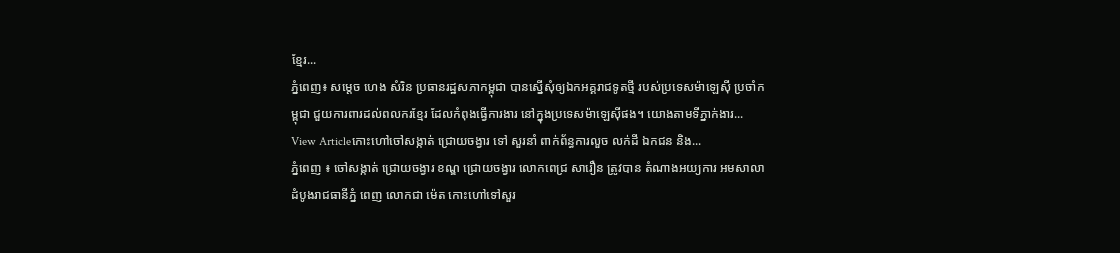ខ្មែរ...
ភ្នំពេញ៖ សម្តេច ហេង សំរិន ប្រធានរដ្ឋសភាកម្ពុជា បានស្នើសុំឲ្យឯកអគ្គរាជទូតថ្មី របស់ប្រទេសម៉ាឡេស៊ី ប្រចាំកម្ពុជា ជួយការពារដល់ពលករខ្មែរ ដែលកំពុងធ្វើការងារ នៅក្នុងប្រទេសម៉ាឡេស៊ីផង។ យោងតាមទីភ្នាក់ងារ...
View Articleកោះហៅចៅសង្កាត់ ជ្រោយចង្វារ ទៅ សួរនាំ ពាក់ព័ន្ធការលួច លក់ដី ឯកជន និង...
ភ្នំពេញ ៖ ចៅសង្កាត់ ជ្រោយចង្វារ ខណ្ឌ ជ្រោយចង្វារ លោកពេជ្រ សារឿន ត្រូវបាន តំណាងអយ្យការ អមសាលាដំបូងរាជធានីភ្នំ ពេញ លោកជា ម៉េត កោះហៅទៅសួរ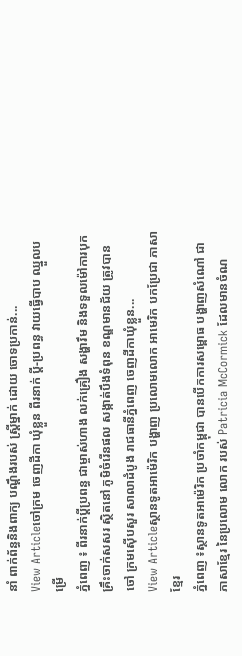នាំ ពាក់ព័ន្ធនិងពាក្យ បណ្ដឹងរបស់ ស្ដ្រីម្នាក់ ដោយ ចោទប្រកាន់...
View Articleចៅក្រម ចេញដីកា ឃុំខ្លួន ពីរនាក់ ប្ដី-ប្រពន្ធ វាយធ្វើបាប ឈ្នួលបម្រើ
ភ្នំពេញ ៖ ពីរនាក់ប្ដីប្រពន្ធ ជាម្ចាស់ហាង លក់គ្រឿង សង្ហារឹម និងទទួលម៉ៅការបុក គ្រឹះចាក់សសរ ស្ថិតនៅ ភូមិចំរើនផល សង្កាត់បឹងទំពុន ខណ្ឌមានជ័យ ត្រូវបានចៅ ក្រមស៊ើបសួរ សាលាដំបូង រាជធានីភ្នំពេញ ចេញដីកាឃុំខ្លួន...
View Articleស្ថានទូតអាម៉េរិក បង្ហាញ ប្រលោមលោក អាមេរិក បកប្រែជា ភាសាខ្មែរ
ភ្នំពេញ ៖ស្ថានទូតអាម៉េរិក ប្រចាំកម្ពុជា បានបើកការសម្ពោធ បង្ហាញសំណៅ ជាភាសាខ្មែរ នៃប្រលោម លោក របស់ Patricia McCormick ដែលមានចំណ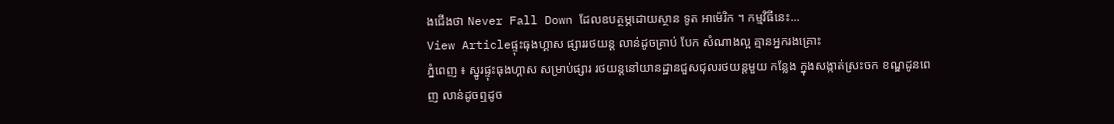ងជើងថា Never Fall Down ដែលឧបត្ថម្ភដោយស្ថាន ទូត អាម៉េរិក ។ កម្មវិធីនេះ...
View Articleផ្ទុះធុងហ្គាស ផ្សាររថយន្ដ លាន់ដូចគ្រាប់ បែក សំណាងល្អ គ្មានអ្នករងគ្រោះ
ភ្នំពេញ ៖ ស្នូរផ្ទុះធុងហ្គាស សម្រាប់ផ្សារ រថយន្ដនៅយានដ្ឋានជួសជុលរថយន្ដមួយ កន្លែង ក្នុងសង្កាត់ស្រះចក ខណ្ឌដូនពេញ លាន់ដូចឮដូច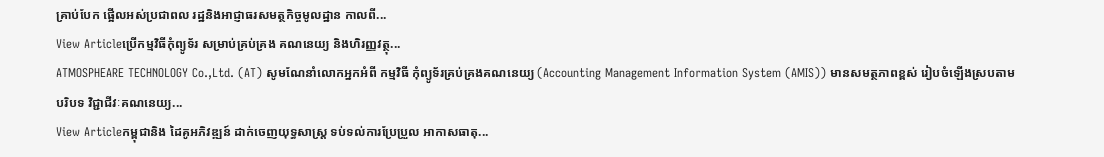គ្រាប់បែក ផ្អើលអស់ប្រជាពល រដ្ឋនិងអាជ្ញាធរសមត្ថកិច្ចមូលដ្ឋាន កាលពី...
View Articleប្រើកម្មវិធីកុំព្យូទ័រ សម្រាប់គ្រប់គ្រង គណនេយ្យ និងហិរញ្ញវត្ថុ...
ATMOSPHEARE TECHNOLOGY Co.,Ltd. (AT) សូមណែនាំលោកអ្នកអំពី កម្មវិធី កុំព្យូទ័រគ្រប់គ្រងគណនេយ្យ (Accounting Management Information System (AMIS)) មានសមត្ថភាពខ្ពស់ រៀបចំឡើងស្របតាម បរិបទ វិជ្ជាជីវៈគណនេយ្យ...
View Articleកម្ពុជានិង ដៃគូអភិវឌ្ឍន៍ ដាក់ចេញយុទ្ធសាស្ត្រ ទប់ទល់ការប្រែប្រួល អាកាសធាតុ...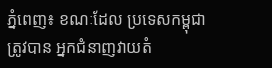ភ្នំពេញ៖ ខណៈដែល ប្រទេសកម្ពុជាត្រូវបាន អ្នកជំនាញវាយតំ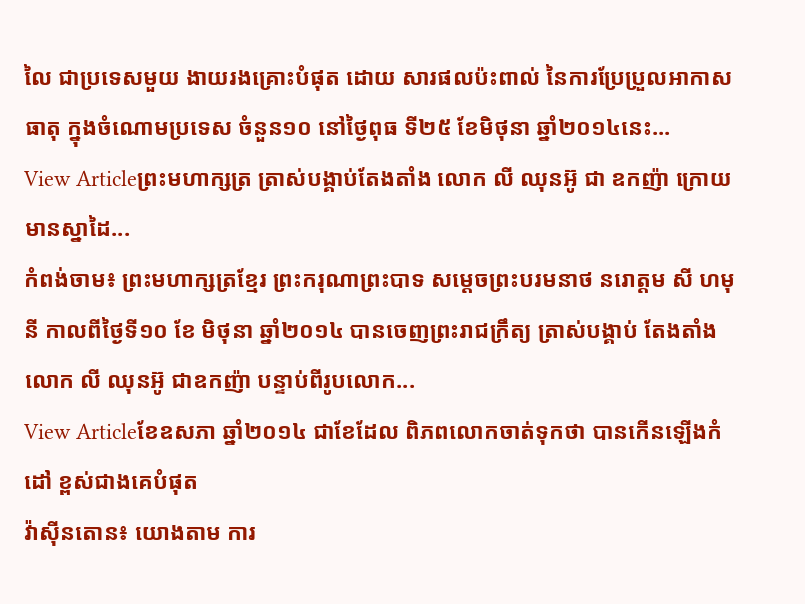លៃ ជាប្រទេសមួយ ងាយរងគ្រោះបំផុត ដោយ សារផលប៉ះពាល់ នៃការប្រែប្រួលអាកាសធាតុ ក្នុងចំណោមប្រទេស ចំនួន១០ នៅថ្ងៃពុធ ទី២៥ ខែមិថុនា ឆ្នាំ២០១៤នេះ...
View Articleព្រះមហាក្សត្រ ត្រាស់បង្គាប់តែងតាំង លោក លី ឈុនអ៊ូ ជា ឧកញ៉ា ក្រោយមានស្នាដៃ...
កំពង់ចាម៖ ព្រះមហាក្សត្រខ្មែរ ព្រះករុណាព្រះបាទ សម្តេចព្រះបរមនាថ នរោត្តម សី ហមុនី កាលពីថ្ងៃទី១០ ខែ មិថុនា ឆ្នាំ២០១៤ បានចេញព្រះរាជក្រឹត្យ ត្រាស់បង្គាប់ តែងតាំងលោក លី ឈុនអ៊ូ ជាឧកញ៉ា បន្ទាប់ពីរូបលោក...
View Articleខែឧសភា ឆ្នាំ២០១៤ ជាខែដែល ពិភពលោកចាត់ទុកថា បានកើនឡើងកំដៅ ខ្ពស់ជាងគេបំផុត
វ៉ាស៊ីនតោន៖ យោងតាម ការ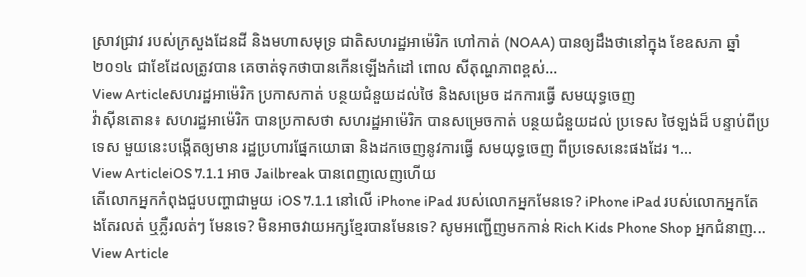ស្រាវជ្រាវ របស់ក្រសួងដែនដី និងមហាសមុទ្រ ជាតិសហរដ្ឋអាម៉េរិក ហៅកាត់ (NOAA) បានឲ្យដឹងថានៅក្នុង ខែឧសភា ឆ្នាំ២០១៤ ជាខែដែលត្រូវបាន គេចាត់ទុកថាបានកើនឡើងកំដៅ ពោល សីតុណ្ហភាពខ្ពស់...
View Articleសហរដ្ឋអាម៉េរិក ប្រកាសកាត់ បន្ថយជំនួយដល់ថៃ និងសម្រេច ដកការធ្វើ សមយុទ្ធចេញ
វ៉ាស៊ីនតោន៖ សហរដ្ឋអាម៉េរិក បានប្រកាសថា សហរដ្ឋអាម៉េរិក បានសម្រេចកាត់ បន្ថយជំនួយដល់ ប្រទេស ថៃឡង់ដ៏ បន្ទាប់ពីប្រទេស មួយនេះបង្កើតឲ្យមាន រដ្ឋប្រហារផ្នែកយោធា និងដកចេញនូវការធ្វើ សមយុទ្ធចេញ ពីប្រទេសនេះផងដែរ ។...
View ArticleiOS 7.1.1 អាច Jailbreak បានពេញលេញហើយ
តើលោកអ្នកកំពុងជួបបញ្ហាជាមួយ iOS 7.1.1 នៅលើ iPhone iPad របស់លោកអ្នកមែនទេ? iPhone iPad របស់លោកអ្នកតែងតែរលត់ ឬភ្លឺរលត់ៗ មែនទេ? មិនអាចវាយអក្សខ្មែរបានមែនទេ? សូមអញ្ជើញមកកាន់ Rich Kids Phone Shop អ្នកជំនាញ...
View Article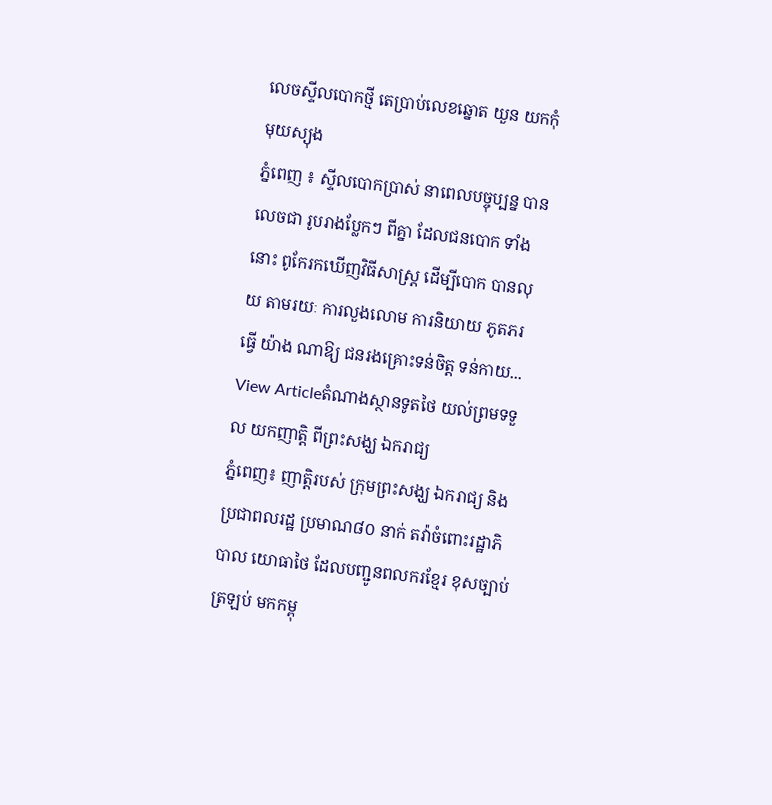លេចស្ទីលបោកថ្មី តេប្រាប់លេខឆ្នោត យួន យកកុំមុយស្យុង
ភ្នំពេញ ៖ ស្ទីលបោកប្រាស់ នាពេលបច្ចុប្បន្ន បានលេចជា រូបរាងប្លែកៗ ពីគ្នា ដែលជនបោក ទាំងនោះ ពូកែរកឃើញវិធីសាស្ដ្រ ដើម្បីបោក បានលុយ តាមរយៈ ការលួងលោម ការនិយាយ ភូតភរធ្វើ យ៉ាង ណាឱ្យ ជនរងគ្រោះទន់ចិត្ដ ទន់កាយ...
View Articleតំណាងស្ថានទូតថៃ យល់ព្រមទទួល យកញាត្តិ ពីព្រះសង្ឃ ឯករាជ្យ
ភ្នំពេញ៖ ញាត្តិរបស់ ក្រុមព្រះសង្ឃ ឯករាជ្យ និង ប្រជាពលរដ្ឋ ប្រមាណ៨០ នាក់ តវ៉ាចំពោះរដ្ឋាភិបាល យោធាថៃ ដែលបញ្ជូនពលករខ្មែរ ខុសច្បាប់ត្រឡប់ មកកម្ពុ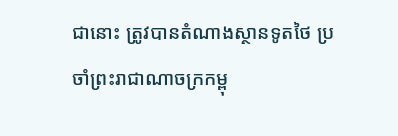ជានោះ ត្រូវបានតំណាងស្ថានទូតថៃ ប្រចាំព្រះរាជាណាចក្រកម្ពុ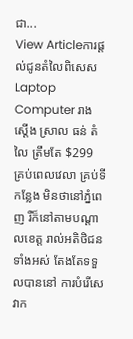ជា...
View Articleការផ្ដល់ជូនតំលៃពិសេស Laptop Computer រាងស្ដើង ស្រាល ធន់ តំលៃ ត្រឹមតែ $299
គ្រប់ពេលវេលា គ្រប់ទីកន្លែង មិនថានៅភ្នំពេញ រឺក៏នៅតាមបណ្តាលខេត្ត រាល់អតិថិជនទាំងអស់ តែងតែទទួលបាននៅ ការបំរើសេវាក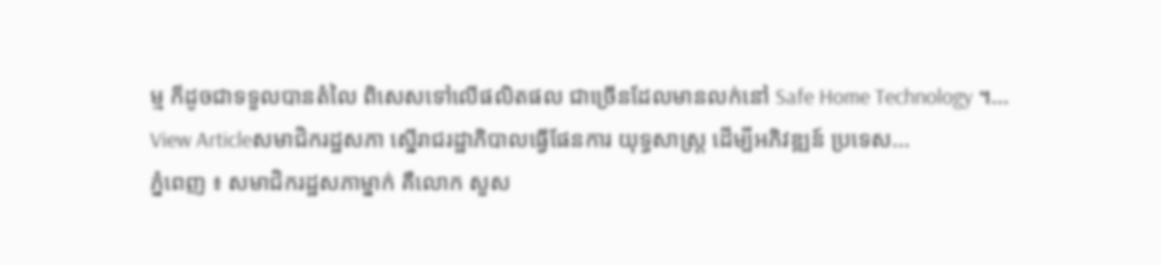ម្ម ក៏ដូចជាទទួលបានតំលៃ ពិសេសទៅលើផលិតផល ជាច្រើនដែលមានលក់នៅ Safe Home Technology ។...
View Articleសមាជិករដ្ឋសភា ស្នើរាជរដ្ឋាភិបាលធ្វើផែនការ យុទ្ធសាស្រ្ត ដើម្បីអភិវឌ្ឍន៍ ប្រទេស...
ភ្នំពេញ ៖ សមាជិករដ្ឋសភាម្នាក់ គឺលោក សួស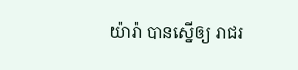យ៉ារ៉ា បានស្នើឲ្យ រាជរ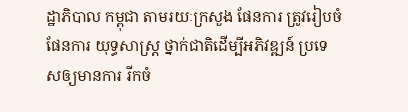ដ្ឋាភិបាល កម្ពុជា តាមរយៈក្រសួង ផែនការ ត្រូវរៀបចំផែនការ យុទ្ធសាស្រ្ត ថ្នាក់ជាតិដើម្បីអភិវឌ្ឍន៍ ប្រទេសឲ្យមានការ រីកចំ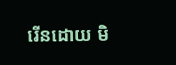រើនដោយ មិ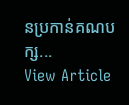នប្រកាន់គណបក្ស...
View Article